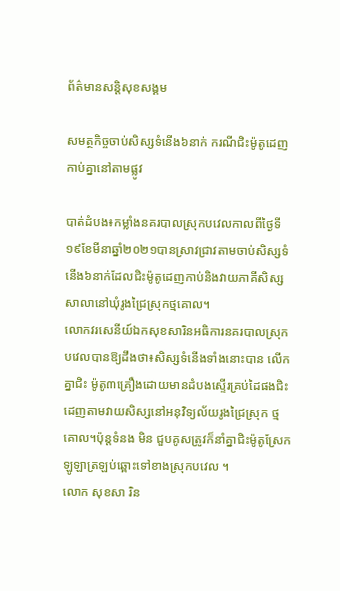ព័ត៌មានសន្តិសុខសង្គម

សមត្ថកិច្ចចាប់សិស្សទំនើង៦នាក់ ករណីជិះម៉ូតូដេញកាប់គ្នានៅតាមផ្លូវ

បាត់ដំបង៖កម្លាំងនគរបាលស្រុកបវេលកាលពីថ្ងៃទី១៩ខែមីនាឆ្នាំ២០២១បានស្រាវជ្រាវតាមចាប់សិស្សទំនើង៦នាក់ដែលជិះម៉ូតូដេញកាប់និងវាយភាគីសិស្សសាលានៅឃុំរូងជ្រៃស្រុកថ្មគោល។
លោកវរសេនីយ៍ឯកសុខសារិនអធិការនគរបាលស្រុកបវេលបានឱ្យដឹងថា៖សិស្សទំនើងទាំងនោះបាន លើកគ្នាជិះ ម៉ូតូ៣គ្រឿងដោយមានដំបងស្ទើរគ្រប់ដៃផងជិះដេញតាមវាយសិស្សនៅអនុវិទ្យល័យរូងជ្រៃស្រុក ថ្មគោល។ប៉ុន្តទំនង មិន ជួបគូសត្រូវក៏នាំគ្នាជិះម៉ូតូស្រែកឡូឡាត្រឡប់ឆ្ពោះទៅខាងស្រុកបវេល ។
លោក សុខសា រិន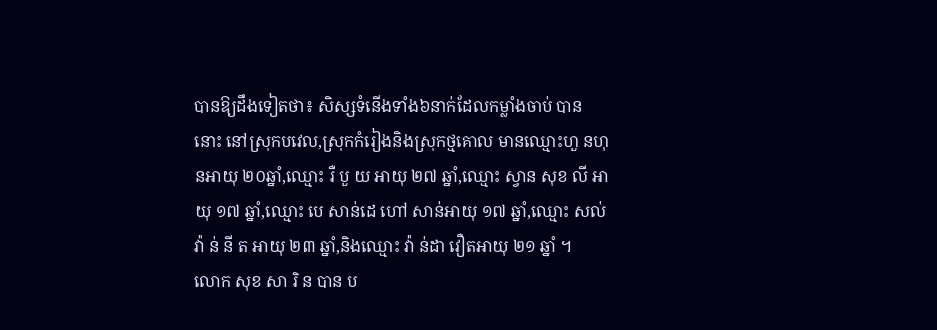បានឱ្យដឹងទៀតថា៖ សិស្សទំនើងទាំង៦នាក់ដែលកម្លាំងចាប់ បាន នោះ នៅស្រុកបវេល,ស្រុកកំរៀងនិងស្រុកថ្មគោល មានឈ្មោះហួ នហុនអាយុ ២០ឆ្នាំ,ឈ្មោះ រឺ បួ យ អាយុ ២៧ ឆ្នាំ,ឈ្មោះ ស្វាន សុខ លី អាយុ ១៧ ឆ្នាំ,ឈ្មោះ បេ សាន់ដេ ហៅ សាន់អាយុ ១៧ ឆ្នាំ,ឈ្មោះ សល់ វ៉ា ន់ នី ត អាយុ ២៣ ឆ្នាំ,និងឈ្មោះ វ៉ា ន់ដា វឿតអាយុ ២១ ឆ្នាំ ។
លោក សុខ សា រិ ន បាន ប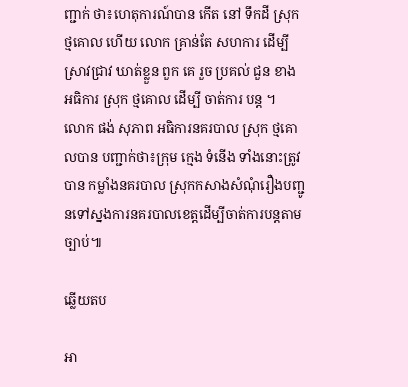ញ្ជាក់ ថា៖ហេតុការណ៍បាន កើត នៅ ទឹកដី ស្រុក ថ្មគោល ហើយ លោក គ្រាន់តែ សហការ ដើម្បី ស្រាវជ្រាវ ឃាត់ខ្លួន ពួក គេ រួច ប្រគល់ ជួន ខាង អធិការ ស្រុក ថ្មគោល ដើម្បី ចាត់ការ បន្ត ។
លោក ផង់ សុភាព អធិការនគរបាល ស្រុក ថ្មគោលបាន បញ្ជាក់ថា៖ក្រុម ក្មេង ទំនើង ទាំងនោះត្រូវបាន កម្លាំងនគរបាល ស្រុកកសាងសំណុំរឿងបញ្ជូនទៅស្នងការនគរបាលខេត្តដើម្បីចាត់ការបន្តតាមច្បាប់៕

ឆ្លើយតប

អា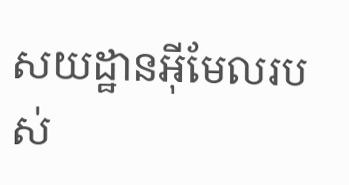សយដ្ឋានអ៊ីមែលរបស់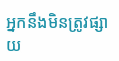អ្នកនឹងមិនត្រូវផ្សាយ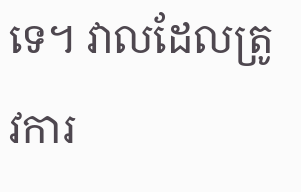ទេ។ វាលដែលត្រូវការ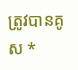ត្រូវបានគូស *